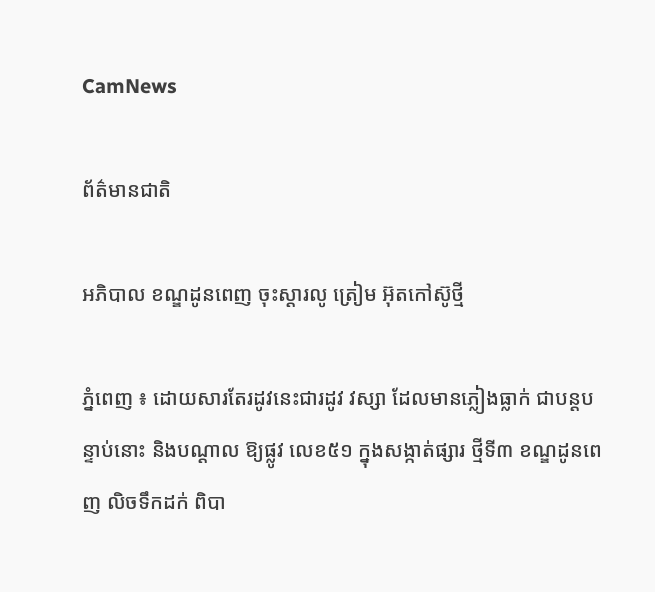CamNews

ព័ត៌មានជាតិ

អភិបាល ខណ្ឌដូនពេញ ចុះស្ដារលូ ត្រៀម អ៊ុតកៅស៊ូថ្មី

ភ្នំពេញ ៖ ដោយសារតែរដូវនេះជារដូវ វស្សា ដែលមានភ្លៀងធ្លាក់ ជាបន្ដបន្ទាប់នោះ និងបណ្ដាល ឱ្យផ្លូវ លេខ៥១ ក្នុងសង្កាត់ផ្សារ ថ្មីទី៣ ខណ្ឌដូនពេញ លិចទឹកដក់ ពិបា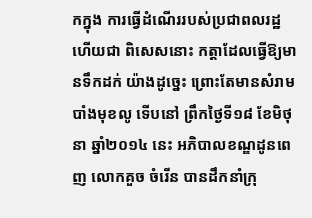កក្នុង ការធ្វើដំណើររបស់ប្រជាពលរដ្ឋ ហើយជា ពិសេសនោះ កត្ដាដែលធ្វើឱ្យមានទឹកដក់ យ៉ាងដូច្នេះ ព្រោះតែមានសំរាមបាំងមុខលូ ទើបនៅ ព្រឹកថ្ងៃទី១៨ ខែមិថុនា ឆ្នាំ២០១៤ នេះ អភិបាលខណ្ឌដូនពេញ លោកគួច ចំរើន បានដឹកនាំក្រុ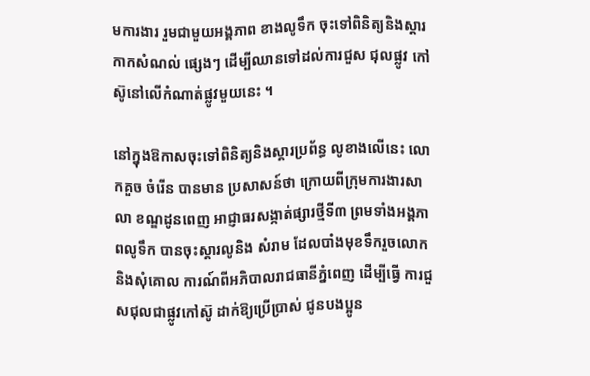មការងារ រួមជាមួយអង្គភាព ខាងលូទឹក ចុះទៅពិនិត្យនិងស្ដារកាកសំណល់ ផ្សេងៗ ដើម្បីឈានទៅដល់ការជួស ជុលផ្លូវ កៅស៊ូនៅលើកំណាត់ផ្លូវមួយនេះ ។

នៅក្នុងឱកាសចុះទៅពិនិត្យនិងស្ដារប្រព័ន្ធ លូខាងលើនេះ លោកគួច ចំរើន បានមាន ប្រសាសន៍ថា ក្រោយពីក្រុមការងារសាលា ខណ្ឌដូនពេញ អាជ្ញាធរសង្កាត់ផ្សារថ្មីទី៣ ព្រមទាំងអង្គភាពលូទឹក បានចុះស្ដារលូនិង សំរាម ដែលបាំងមុខទឹករួចលោកនិងសុំគោល ការណ៍ពីអភិបាលរាជធានីភ្នំពេញ ដើម្បីធ្វើ ការជួសជុលជាផ្លូវកៅស៊ូ ដាក់ឱ្យប្រើប្រាស់ ជូនបងប្អូន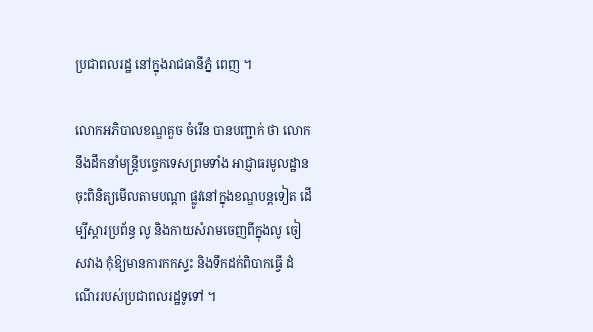ប្រជាពលរដ្ឋ នៅក្នុងរាជធានីភ្នំ ពេញ ។

លោកអភិបាលខណ្ឌគួច ចំរើន បានបញ្ជាក់ ថា លោកនឹងដឹកនាំមន្ដ្រីបច្ចេកទេសព្រមទាំង អាជ្ញាធរមូលដ្ឋាន ចុះពិនិត្យមើលតាមបណ្ដា ផ្លូវនៅក្នុងខណ្ឌបន្ដទៀត ដើម្បីស្ដារប្រព័ន្ធ លូ និងកាយសំរាមចេញពីក្នុងលូ ចៀសវាង កុំឱ្យមានការកកស្ទះ និងទឹកដក់ពិបាកធ្វើ ដំណើររបស់ប្រជាពលរដ្ឋទូទៅ ។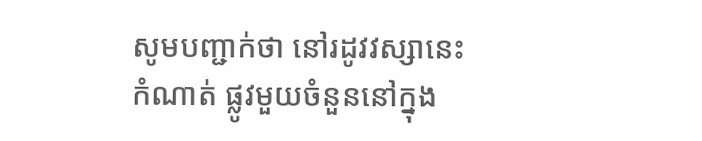សូមបញ្ជាក់ថា នៅរដូវវស្សានេះ កំណាត់ ផ្លូវមួយចំនួននៅក្នុង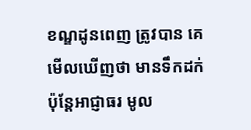ខណ្ឌដូនពេញ ត្រូវបាន គេមើលឃើញថា មានទឹកដក់ ប៉ុន្ដែអាជ្ញាធរ មូល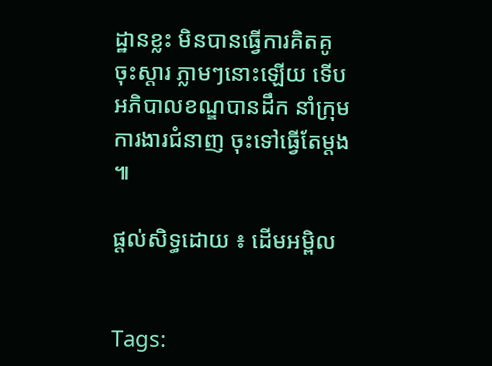ដ្ឋានខ្លះ មិនបានធ្វើការគិតគូចុះស្ដារ ភ្លាមៗនោះឡើយ ទើបអភិបាលខណ្ឌបានដឹក នាំក្រុមការងារជំនាញ ចុះទៅធ្វើតែម្ដង ៕

ផ្តល់សិទ្ធដោយ ៖ ដើមអម្ពិល


Tags: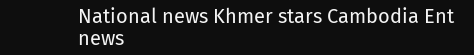National news Khmer stars Cambodia Ent news